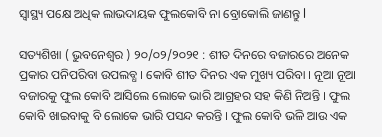ସ୍ୱାସ୍ଥ୍ୟ ପକ୍ଷେ ଅଧିକ ଲାଭଦାୟକ ଫୁଲକୋବି ନା ବ୍ରୋକୋଲି ଜାଣନ୍ତୁ l

ସତ୍ୟଶିଖା ( ଭୁବନେଶ୍ୱର ) ୨୦/୦୨/୨୦୨୧ : ଶୀତ ଦିନରେ ବଜାରରେ ଅନେକ ପ୍ରକାର ପନିପରିବା ଉପଲବ୍ଧ । କୋବି ଶୀତ ଦିନର ଏକ ମୁଖ୍ୟ ପରିବା । ନୂଆ ନୂଆ ବଜାରକୁ ଫୁଲ କୋବି ଆସିଲେ ଲୋକେ ଭାରି ଆଗ୍ରହର ସହ କିଣି ନିଅନ୍ତି । ଫୁଲ କୋବି ଖାଇବାକୁ ବି ଲୋକେ ଭାରି ପସନ୍ଦ କରନ୍ତି । ଫୁଲ କୋବି ଭଳି ଆଉ ଏକ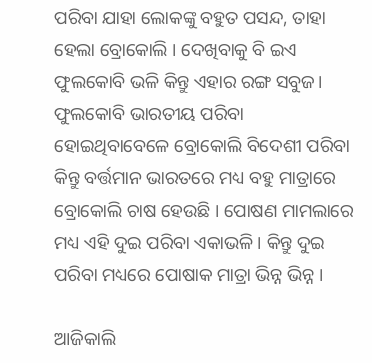ପରିବା ଯାହା ଲୋକଙ୍କୁ ବହୁତ ପସନ୍ଦ, ତାହା ହେଲା ବ୍ରୋକୋଲି । ଦେଖିବାକୁ ବି ଇଏ ଫୁଲକୋବି ଭଳି କିନ୍ତୁ ଏହାର ରଙ୍ଗ ସବୁଜ। ଫୁଲକୋବି ଭାରତୀୟ ପରିବା ହୋଇଥିବାବେଳେ ବ୍ରୋକୋଲି ବିଦେଶୀ ପରିବା କିନ୍ତୁ ବର୍ତ୍ତମାନ ଭାରତରେ ମଧ୍ୟ ବହୁ ମାତ୍ରାରେ ବ୍ରୋକୋଲି ଚାଷ ହେଉଛି । ପୋଷଣ ମାମଲାରେ ମଧ୍ୟ ଏହି ଦୁଇ ପରିବା ଏକାଭଳି । କିନ୍ତୁ ଦୁଇ ପରିବା ମଧ୍ୟରେ ପୋଷାକ ମାତ୍ରା ଭିନ୍ନ ଭିନ୍ନ ।

ଆଜିକାଲି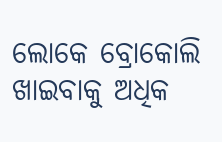ଲୋକେ ବ୍ରୋକୋଲି ଖାଇବାକୁ ଅଧିକ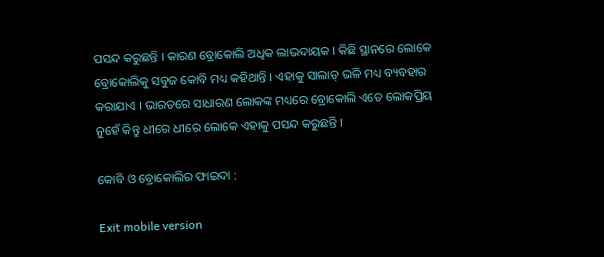ପସନ୍ଦ କରୁଛନ୍ତି । କାରଣ ବ୍ରୋକୋଲି ଅଧିକ ଲାଭଦାୟକ । କିଛି ସ୍ଥାନରେ ଲୋକେ ବ୍ରୋକୋଲିକୁ ସବୁଜ କୋବି ମଧ୍ୟ କହିଥାନ୍ତି । ଏହାକୁ ସାଲାଡ୍ ଭଳି ମଧ୍ୟ ବ୍ୟବହାର କରାଯାଏ । ଭାରତରେ ସାଧାରଣ ଲୋକଙ୍କ ମଧ୍ୟରେ ବ୍ରୋକୋଲି ଏତେ ଲୋକପ୍ରିୟ ନୁହେଁ କିନ୍ତୁ ଧୀରେ ଧୀରେ ଲୋକେ ଏହାକୁ ପସନ୍ଦ କରୁଛନ୍ତି ।

କୋବି ଓ ବ୍ରୋକୋଲିର ଫାଇଦା :

Exit mobile version